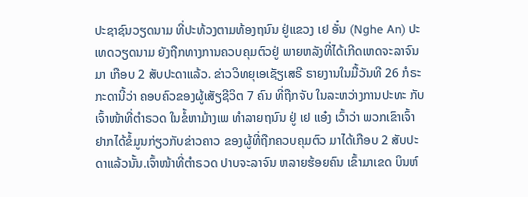ປະຊາຊົນວຽດນາມ ທີ່ປະທ້ວງຕາມທ້ອງຖນົນ ຢູ່ແຂວງ ເຢ ອັ໋ນ (Nghe An) ປະເທດວຽດນາມ ຍັງຖືກທາງການຄວບຄຸມຕົວຢູ່ ພາຍຫລັງທີ່ໄດ້ເກີດເຫດຈະລາຈົນມາ ເກືອບ 2 ສັບປະດາແລ້ວ. ຂ່າວວິທຍຸເອເຊັຽເສຣີ ຣາຍງານໃນມື້ວັນທີ 26 ກໍຣະກະດານີ້ວ່າ ຄອບຄົວຂອງຜູ້ເສັຽຊີວິຕ 7 ຄົນ ທີ່ຖືກຈັບ ໃນລະຫວ່າງການປະທະ ກັບເຈົ້າໜ້າທີ່ຕໍາຣວດ ໃນຂໍ້ຫາມ້າງເພ ທໍາລາຍຖນົນ ຢູ່ ເຢ ແອ໋ງ ເວົ້າວ່າ ພວກເຂົາເຈົ້າ ຢາກໄດ້ຂໍ້ມູນກ່ຽວກັບຂ່າວຄາວ ຂອງຜູ້ທີ່ຖືກຄວບຄຸມຕົວ ມາໄດ້ເກືອບ 2 ສັບປະດາແລ້ວນັ້ນ.ເຈົ້າໜ້າທີ່ຕໍາຣວດ ປາບຈະລາຈົນ ຫລາຍຮ້ອຍຄົນ ເຂົ້າມາເຂດ ບິນຫ໌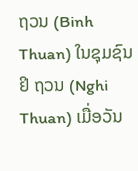ຖວນ (Binh Thuan) ໃນຊຸມຊົນ ຢິ ຖວນ (Nghi Thuan) ເມື່ອວັນ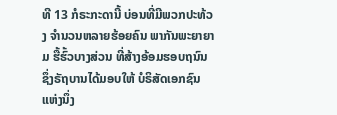ທີ 13 ກໍຣະກະດານີ້ ບ່ອນທີ່ມີພວກປະທ້ວງ ຈໍານວນຫລາຍຮ້ອຍຄົນ ພາກັນພະຍາຍາມ ຮື້ຮົ້ວບາງສ່ວນ ທີ່ສ້າງອ້ອມຮອບຖນົນ ຊຶ່ງຣັຖບານໄດ້ມອບໃຫ້ ບໍຣິສັດເອກຊົນແຫ່ງນຶ່ງ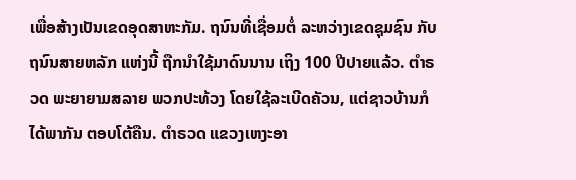ເພື່ອສ້າງເປັນເຂດອຸດສາຫະກັມ. ຖນົນທີ່ເຊື່ອມຕໍ່ ລະຫວ່າງເຂດຊຸມຊົນ ກັບຖນົນສາຍຫລັກ ແຫ່ງນີ້ ຖືກນໍາໃຊ້ມາດົນນານ ເຖິງ 100 ປີປາຍແລ້ວ. ຕໍາຣວດ ພະຍາຍາມສລາຍ ພວກປະທ້ວງ ໂດຍໃຊ້ລະເບີດຄັວນ, ແຕ່ຊາວບ້ານກໍໄດ້ພາກັນ ຕອບໂຕ້ຄືນ. ຕໍາຣວດ ແຂວງເຫງະອາ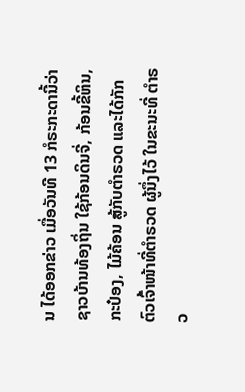ນ ໄດ້ອອກຂ່າວ ເມື່ອວັນທີ 13 ກໍຣະກະດານີ້ວ່າ ຊາວບ້ານທ້ອງຖິ່ນ ໃຊ້ກ້ອນດິນຈີ່, ກ້ອນຂີ້ຫິນ, ກະປ໋ອງ, ໄມ້ຄ້ອນ ສູ້ກັບຕໍາຣວດ ແລະໄດ້ກັກຕົວເຈົ້າໜ້າທີ່ຕໍາຣວດ ຜູ້ນຶ່ງໄວ້ ໃນຂະນະທີ່ ຕໍາຣວ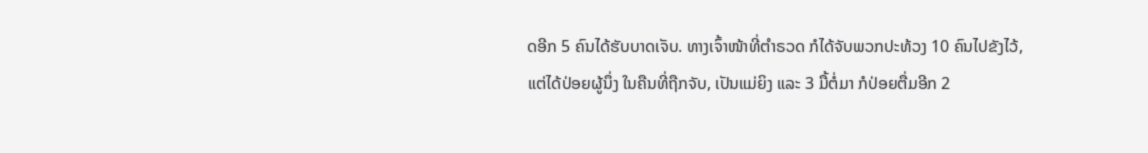ດອີກ 5 ຄົນໄດ້ຮັບບາດເຈັບ. ທາງເຈົ້າໜ້າທີ່ຕໍາຣວດ ກໍໄດ້ຈັບພວກປະທ້ວງ 10 ຄົນໄປຂັງໄວ້, ແຕ່ໄດ້ປ່ອຍຜູ້ນຶ່ງ ໃນຄືນທີ່ຖືກຈັບ, ເປັນແມ່ຍິງ ແລະ 3 ມື້ຕໍ່ມາ ກໍປ່ອຍຕື່ມອີກ 2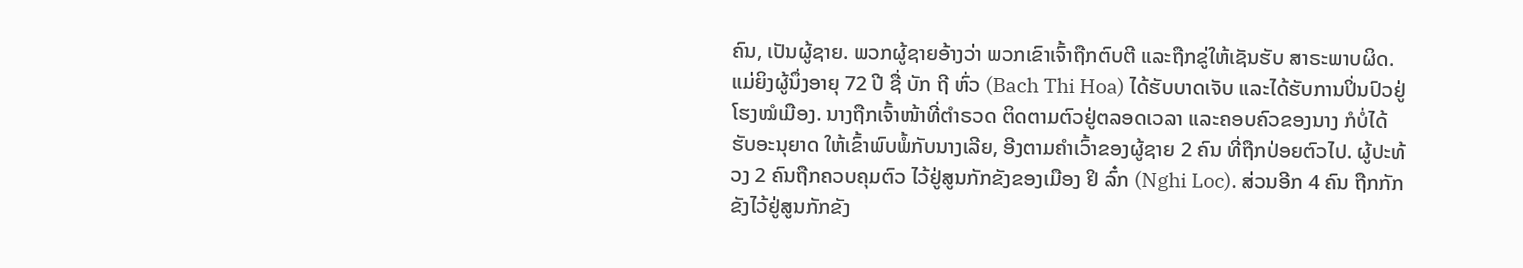ຄົນ, ເປັນຜູ້ຊາຍ. ພວກຜູ້ຊາຍອ້າງວ່າ ພວກເຂົາເຈົ້າຖືກຕົບຕີ ແລະຖືກຂູ່ໃຫ້ເຊັນຮັບ ສາຣະພາບຜິດ. ແມ່ຍິງຜູ້ນຶ່ງອາຍຸ 72 ປີ ຊື່ ບັກ ຖີ ຫົ່ວ (Bach Thi Hoa) ໄດ້ຮັບບາດເຈັບ ແລະໄດ້ຮັບການປິ່ນປົວຢູ່ໂຮງໝໍເມືອງ. ນາງຖືກເຈົ້າໜ້າທີ່ຕໍາຣວດ ຕິດຕາມຕົວຢູ່ຕລອດເວລາ ແລະຄອບຄົວຂອງນາງ ກໍບໍ່ໄດ້ຮັບອະນຸຍາດ ໃຫ້ເຂົ້າພົບພໍ້ກັບນາງເລີຍ, ອີງຕາມຄໍາເວົ້າຂອງຜູ້ຊາຍ 2 ຄົນ ທີ່ຖືກປ່ອຍຕົວໄປ. ຜູ້ປະທ້ວງ 2 ຄົນຖືກຄວບຄຸມຕົວ ໄວ້ຢູ່ສູນກັກຂັງຂອງເມືອງ ຢິ ລົ໋ກ (Nghi Loc). ສ່ວນອີກ 4 ຄົນ ຖືກກັກຂັງໄວ້ຢູ່ສູນກັກຂັງ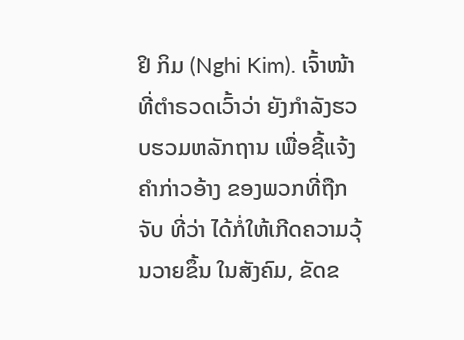ຢິ ກິມ (Nghi Kim). ເຈົ້າໜ້າທີ່ຕໍາຣວດເວົ້າວ່າ ຍັງກໍາລັງຮວບຮວມຫລັກຖານ ເພື່ອຊີ້ແຈ້ງຄໍາກ່າວອ້າງ ຂອງພວກທີ່ຖືກຈັບ ທີ່ວ່າ ໄດ້ກໍ່ໃຫ້ເກີດຄວາມວຸ້ນວາຍຂຶ້ນ ໃນສັງຄົມ, ຂັດຂ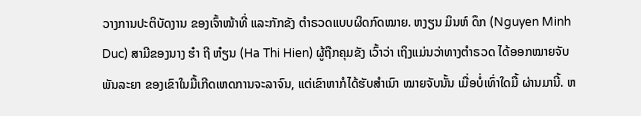ວາງການປະຕິບັດງານ ຂອງເຈົ້າໜ້າທີ່ ແລະກັກຂັງ ຕໍາຣວດແບບຜິດກົດໝາຍ. ຫງຽນ ມິນຫ໌ ດຶກ (Nguyen Minh Duc) ສາມີຂອງນາງ ຮ໋າ ຖີ ຫ໋ຽນ (Ha Thi Hien) ຜູ້ຖືກຄຸມຂັງ ເວົ້າວ່າ ເຖິງແມ່ນວ່າທາງຕໍາຣວດ ໄດ້ອອກໝາຍຈັບພັນລະຍາ ຂອງເຂົາໃນມື້ເກີດເຫດການຈະລາຈົນ, ແຕ່ເຂົາຫາກໍໄດ້ຮັບສໍາເນົາ ໝາຍຈັບນັ້ນ ເມື່ອບໍ່ເທົ່າໃດມື້ ຜ່ານມານີ້. ຫ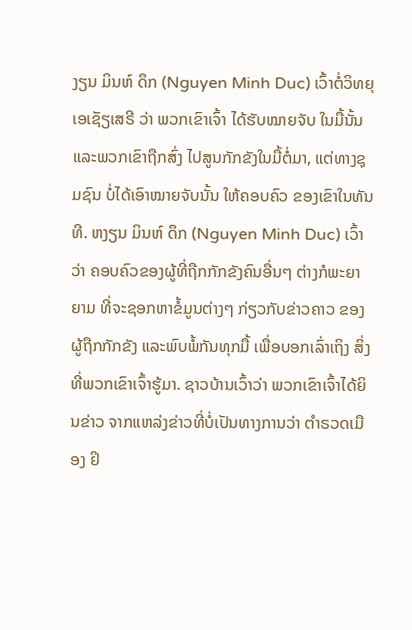ງຽນ ມິນຫ໌ ດຶກ (Nguyen Minh Duc) ເວົ້າຕໍ່ວິທຍຸເອເຊັຽເສຣີ ວ່າ ພວກເຂົາເຈົ້າ ໄດ້ຮັບໝາຍຈັບ ໃນມື້ນັ້ນ ແລະພວກເຂົາຖືກສົ່ງ ໄປສູນກັກຂັງໃນມື້ຕໍ່ມາ, ແຕ່ທາງຊຸມຊົນ ບໍ່ໄດ້ເອົາໝາຍຈັບນັ້ນ ໃຫ້ຄອບຄົວ ຂອງເຂົາໃນທັນທີ. ຫງຽນ ມິນຫ໌ ດຶກ (Nguyen Minh Duc) ເວົ້າວ່າ ຄອບຄົວຂອງຜູ້ທີ່ຖືກກັກຂັງຄົນອື່ນໆ ຕ່າງກໍພະຍາຍາມ ທີ່ຈະຊອກຫາຂໍ້ມູນຕ່າງໆ ກ່ຽວກັບຂ່າວຄາວ ຂອງຜູ້ຖືກກັກຂັງ ແລະພົບພໍ້ກັນທຸກມື້ ເພື່ອບອກເລົ່າເຖິງ ສິ່ງທີ່ພວກເຂົາເຈົ້າຮູ້ມາ. ຊາວບ້ານເວົ້າວ່າ ພວກເຂົາເຈົ້າໄດ້ຍິນຂ່າວ ຈາກແຫລ່ງຂ່າວທີ່ບໍ່ເປັນທາງການວ່າ ຕໍາຣວດເມືອງ ຢິ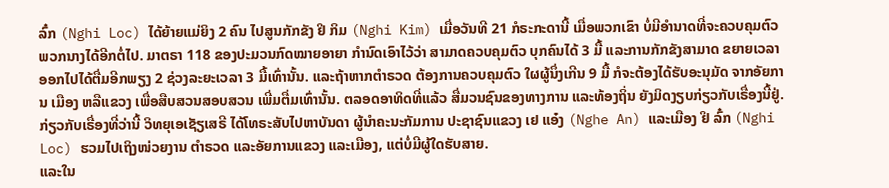ລົ໋ກ (Nghi Loc) ໄດ້ຍ້າຍແມ່ຍິງ 2 ຄົນ ໄປສູນກັກຂັງ ຢິ ກິມ (Nghi Kim) ເມື່ອວັນທີ 21 ກໍຣະກະດານີ້ ເມື່ອພວກເຂົາ ບໍ່ມີອໍານາດທີ່ຈະຄວບຄຸມຕົວ ພວກນາງໄດ້ອີກຕໍ່ໄປ. ມາຕຣາ 118 ຂອງປະມວນກົດໝາຍອາຍາ ກໍານົດເອົາໄວ້ວ່າ ສາມາດຄວບຄຸມຕົວ ບຸກຄົນໄດ້ 3 ມື້ ແລະການກັກຂັງສາມາດ ຂຍາຍເວລາອອກໄປໄດ້ຕື່ມອີກພຽງ 2 ຊ່ວງລະຍະເວລາ 3 ມື້ເທົ່ານັ້ນ. ແລະຖ້າຫາກຕໍາຣວດ ຕ້ອງການຄວບຄຸມຕົວ ໃຜຜູ້ນຶ່ງເກີນ 9 ມື້ ກໍຈະຕ້ອງໄດ້ຮັບອະນຸມັດ ຈາກອັຍການ ເມືອງ ຫລືແຂວງ ເພື່ອສືບສວນສອບສວນ ເພີ່ມຕື່ມເທົ່ານັ້ນ. ຕລອດອາທິດທີ່ແລ້ວ ສື່ມວນຊົນຂອງທາງການ ແລະທ້ອງຖິ່ນ ຍັງມິດງຽບກ່ຽວກັບເຣື່ອງນີ້ຢູ່. ກ່ຽວກັບເຣື່ອງທີ່ວ່ານີ້ ວິທຍຸເອເຊັຽເສຣີ ໄດ້ໂທຣະສັບໄປຫາບັນດາ ຜູ້ນໍາຄະນະກັມການ ປະຊາຊົນແຂວງ ເຢ ແອ໋ງ (Nghe An) ແລະເມືອງ ຢິ ລົ໋ກ (Nghi Loc) ຮວມໄປເຖິງໜ່ວຍງານ ຕໍາຣວດ ແລະອັຍການແຂວງ ແລະເມືອງ, ແຕ່ບໍ່ມີຜູ້ໃດຮັບສາຍ.
ແລະໃນ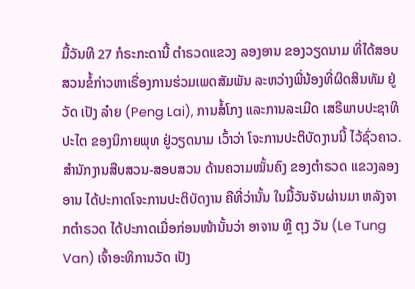ມື້ວັນທີ 27 ກໍຣະກະດານີ້ ຕໍາຣວດແຂວງ ລອງອານ ຂອງວຽດນາມ ທີ່ໄດ້ສອບສວນຂໍ້ກ່າວຫາເຣື່ອງການຮ່ວມເພດສັມພັນ ລະຫວ່າງພີ່ນ້ອງທີ່ຜິດສິນທັມ ຢູ່ວັດ ເປັງ ລ໋າຍ (Peng Lai), ການສໍ້ໂກງ ແລະການລະເມີດ ເສຣີພາບປະຊາທິປະໄຕ ຂອງນິກາຍພຸທ ຢູ່ວຽດນາມ ເວົ້າວ່າ ໂຈະການປະຕິບັດງານນີ້ ໄວ້ຊົ່ວຄາວ.
ສໍານັກງານສືບສວນ-ສອບສວນ ດ້ານຄວາມໝັ້ນຄົງ ຂອງຕໍາຣວດ ແຂວງລອງອານ ໄດ້ປະກາດໂຈະການປະຕິບັດງານ ຄືທີ່ວ່ານັ້ນ ໃນມື້ວັນຈັນຜ່ານມາ ຫລັງຈາກຕໍາຣວດ ໄດ້ປະກາດເມື່ອກ່ອນໜ້ານັ້ນວ່າ ອາຈານ ຫຼີ ຕຸງ ວັນ (Le Tung Van) ເຈົ້າອະທິການວັດ ເປັງ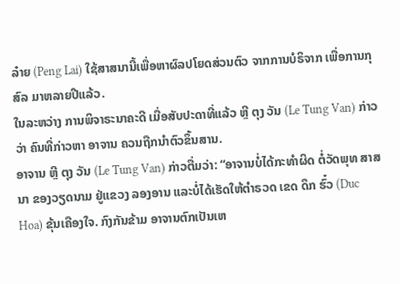ລ໋າຍ (Peng Lai) ໃຊ້ສາສນານີ້ເພື່ອຫາຜົລປໂຍດສ່ວນຕົວ ຈາກການບໍຣິຈາກ ເພື່ອການກຸສົລ ມາຫລາຍປີແລ້ວ.
ໃນລະຫວ່າງ ການພິຈາຣະນາຄະດີ ເມື່ອສັບປະດາທີ່ແລ້ວ ຫຼີ ຕຸງ ວັນ (Le Tung Van) ກ່າວວ່າ ຄົນທີ່ກ່າວຫາ ອາຈານ ຄວນຖືກນໍາຕົວຂຶ້ນສານ.
ອາຈານ ຫຼີ ຕຸງ ວັນ (Le Tung Van) ກ່າວຕື່ມວ່າ: “ອາຈານບໍ່ໄດ້ກະທໍາຜິດ ຕໍ່ວັດພຸທ ສາສນາ ຂອງວຽດນາມ ຢູ່ແຂວງ ລອງອານ ແລະບໍ່ໄດ້ເຮັດໃຫ້ຕໍາຣວດ ເຂດ ດຶກ ຮົ໋ວ (Duc Hoa) ຂຸ້ນເຄືອງໃຈ. ກົງກັນຂ້າມ ອາຈານຕົກເປັນເຫ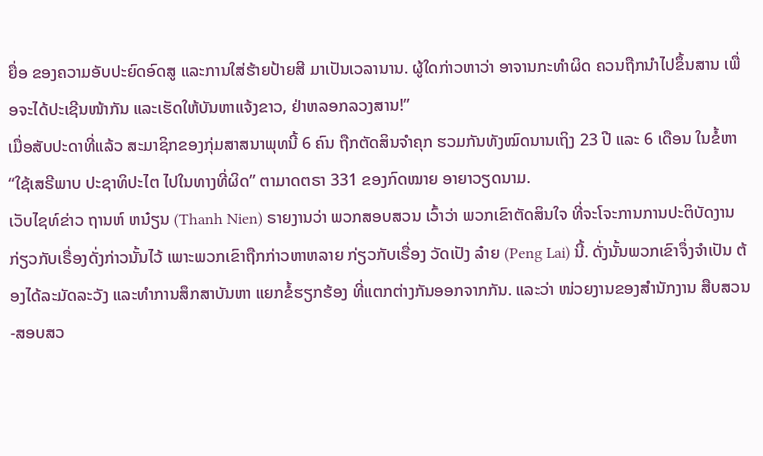ຍື່ອ ຂອງຄວາມອັບປະຍົດອົດສູ ແລະການໃສ່ຮ້າຍປ້າຍສີ ມາເປັນເວລານານ. ຜູ້ໃດກ່າວຫາວ່າ ອາຈານກະທໍາຜິດ ຄວນຖືກນໍາໄປຂຶ້ນສານ ເພື່ອຈະໄດ້ປະເຊີນໜ້າກັນ ແລະເຮັດໃຫ້ບັນຫາແຈ້ງຂາວ, ຢ່າຫລອກລວງສານ!”
ເມື່ອສັບປະດາທີ່ແລ້ວ ສະມາຊິກຂອງກຸ່ມສາສນາພຸທນີ້ 6 ຄົນ ຖືກຕັດສິນຈໍາຄຸກ ຮວມກັນທັງໝົດນານເຖິງ 23 ປີ ແລະ 6 ເດືອນ ໃນຂໍ້ຫາ “ໃຊ້ເສຣີພາບ ປະຊາທິປະໄຕ ໄປໃນທາງທີ່ຜິດ” ຕາມາດຕຣາ 331 ຂອງກົດໝາຍ ອາຍາວຽດນາມ.
ເວັບໄຊທ໌ຂ່າວ ຖານຫ໌ ຫນ໋ຽນ (Thanh Nien) ຣາຍງານວ່າ ພວກສອບສວນ ເວົ້າວ່າ ພວກເຂົາຕັດສິນໃຈ ທີ່ຈະໂຈະການການປະຕິບັດງານ ກ່ຽວກັບເຣື່ອງດັ່ງກ່າວນັ້ນໄວ້ ເພາະພວກເຂົາຖືກກ່າວຫາຫລາຍ ກ່ຽວກັບເຣື່ອງ ວັດເປັງ ລ໋າຍ (Peng Lai) ນີ້. ດັ່ງນັ້ນພວກເຂົາຈຶ່ງຈໍາເປັນ ຕ້ອງໄດ້ລະມັດລະວັງ ແລະທໍາການສຶກສາບັນຫາ ແຍກຂໍ້ຮຽກຮ້ອງ ທີ່ແຕກຕ່າງກັນອອກຈາກກັນ. ແລະວ່າ ໜ່ວຍງານຂອງສໍານັກງານ ສືບສວນ-ສອບສວ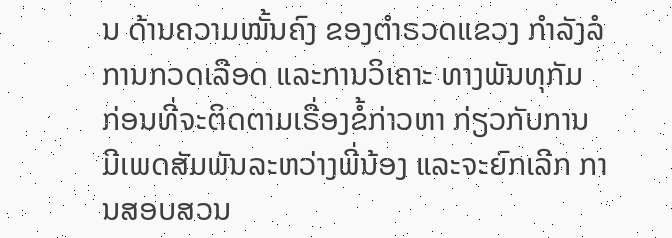ນ ດ້ານຄວາມໝັ້ນຄົງ ຂອງຕໍາຣວດແຂວງ ກໍາລັງລໍການກວດເລືອດ ແລະການວິເຄາະ ທາງພັນທຸກັມ ກ່ອນທີ່ຈະຕິດຕາມເຣື່ອງຂໍ້ກ່າວຫາ ກ່ຽວກັບການມີເພດສັມພັນລະຫວ່າງພີ່ນ້ອງ ແລະຈະຍົກເລີກ ການສອບສວນ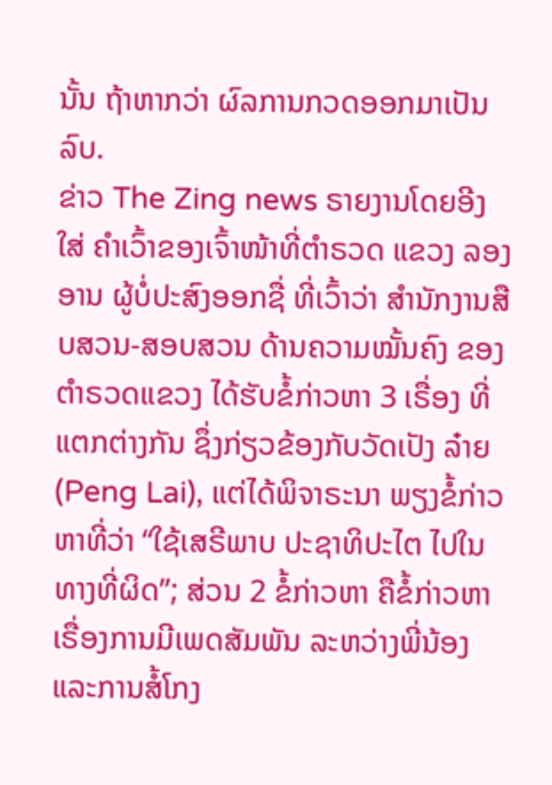ນັ້ນ ຖ້າຫາກວ່າ ຜົລການກວດອອກມາເປັນລົບ.
ຂ່າວ The Zing news ຣາຍງານໂດຍອີງໃສ່ ຄໍາເວົ້າຂອງເຈົ້າໜ້າທີ່ຕໍາຣວດ ແຂວງ ລອງອານ ຜູ້ບໍ່ປະສົງອອກຊື່ ທີ່ເວົ້າວ່າ ສໍານັກງານສືບສວນ-ສອບສວນ ດ້ານຄວາມໝັ້ນຄົງ ຂອງຕໍາຣວດແຂວງ ໄດ້ຮັບຂໍ້ກ່າວຫາ 3 ເຣື່ອງ ທີ່ແຕກຕ່າງກັນ ຊຶ່ງກ່ຽວຂ້ອງກັບວັດເປັງ ລ໋າຍ (Peng Lai), ແຕ່ໄດ້ພິຈາຣະນາ ພຽງຂໍ້ກ່າວຫາທີ່ວ່າ “ໃຊ້ເສຣີພາບ ປະຊາທິປະໄຕ ໄປໃນທາງທີ່ຜິດ”; ສ່ວນ 2 ຂໍ້ກ່າວຫາ ຄືຂໍ້ກ່າວຫາ ເຣື່ອງການມີເພດສັມພັນ ລະຫວ່າງພີ່ນ້ອງ ແລະການສໍ້ໂກງ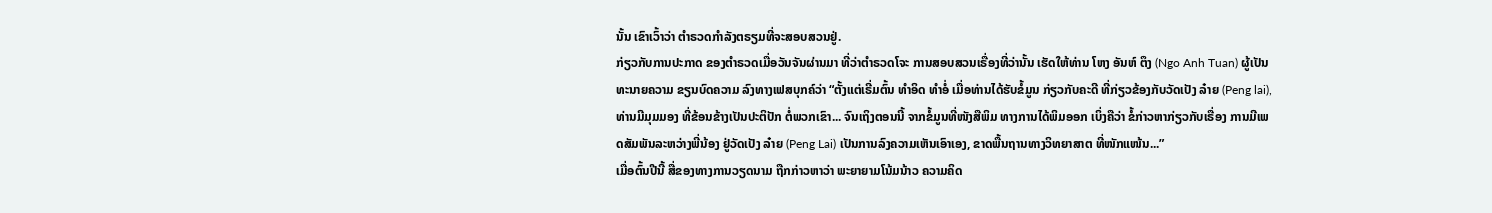ນັ້ນ ເຂົາເວົ້າວ່າ ຕໍາຣວດກໍາລັງຕຣຽມທີ່ຈະສອບສວນຢູ່.
ກ່ຽວກັບການປະກາດ ຂອງຕໍາຣວດເມື່ອວັນຈັນຜ່ານມາ ທີ່ວ່າຕໍາຣວດໂຈະ ການສອບສວນເຣື່ອງທີ່ວ່ານັ້ນ ເຮັດໃຫ້ທ່ານ ໂຫງ ອັນຫ໌ ຕຶງ (Ngo Anh Tuan) ຜູ້ເປັນທະນາຍຄວາມ ຂຽນບົດຄວາມ ລົງທາງເຟສບຸກຄ໌ວ່າ “ຕັ້ງແຕ່ເຣີ່ມຕົ້ນ ທໍາອິດ ທໍາອໍ່ ເມື່ອທ່ານໄດ້ຮັບຂໍ້ມູນ ກ່ຽວກັບຄະດີ ທີ່ກ່ຽວຂ້ອງກັບວັດເປັງ ລ໋າຍ (Peng lai), ທ່ານມີມຸມມອງ ທີ່ຂ້ອນຂ້າງເປັນປະຕິປັກ ຕໍ່ພວກເຂົາ... ຈົນເຖິງຕອນນີ້ ຈາກຂໍ້ມູນທີ່ໜັງສືພິມ ທາງການໄດ້ພິມອອກ ເບິ່ງຄືວ່າ ຂໍ້ກ່າວຫາກ່ຽວກັບເຣື່ອງ ການມີເພດສັມພັນລະຫວ່າງພີ່ນ້ອງ ຢູ່ວັດເປັງ ລ໋າຍ (Peng Lai) ເປັນການລົງຄວາມເຫັນເອົາເອງ, ຂາດພື້ນຖານທາງວິທຍາສາຕ ທີ່ໜັກແໜ້ນ...”
ເມື່ອຕົ້ນປີນີ້ ສື່ຂອງທາງການວຽດນາມ ຖືກກ່າວຫາວ່າ ພະຍາຍາມໂນ້ມນ້າວ ຄວາມຄິດ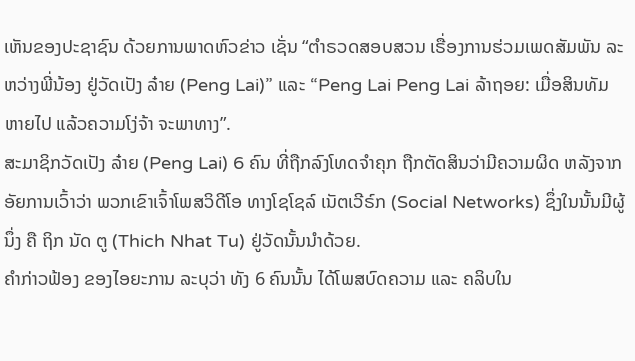ເຫັນຂອງປະຊາຊົນ ດ້ວຍການພາດຫົວຂ່າວ ເຊັ່ນ “ຕໍາຣວດສອບສວນ ເຣື່ອງການຮ່ວມເພດສັມພັນ ລະຫວ່າງພີ່ນ້ອງ ຢູ່ວັດເປັງ ລ໋າຍ (Peng Lai)” ແລະ “Peng Lai Peng Lai ລ້າຖອຍ: ເມື່ອສິນທັມຫາຍໄປ ແລ້ວຄວາມໂງ່ຈ້າ ຈະພາທາງ”.
ສະມາຊິກວັດເປັງ ລ໋າຍ (Peng Lai) 6 ຄົນ ທີ່ຖືກລົງໂທດຈໍາຄຸກ ຖືກຕັດສິນວ່າມີຄວາມຜິດ ຫລັງຈາກອັຍການເວົ້າວ່າ ພວກເຂົາເຈົ້າໂພສວິດີໂອ ທາງໂຊໂຊລ໌ ເນັຕເວີຣ໌ກ (Social Networks) ຊຶ່ງໃນນັ້ນມີຜູ້ນຶ່ງ ຄື ຖິກ ນັດ ຕູ (Thich Nhat Tu) ຢູ່ວັດນັ້ນນໍາດ້ວຍ.
ຄໍາກ່າວຟ້ອງ ຂອງໄອຍະການ ລະບຸວ່າ ທັງ 6 ຄົນນັ້ນ ໄດ້ໂພສບົດຄວາມ ແລະ ຄລິບໃນ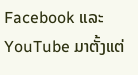Facebook ແລະ YouTube ມາຕັ້ງແຕ່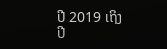ປີ 2019 ເຖິງ ປີ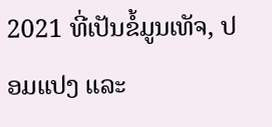2021 ທີ່ເປັນຂໍ້ມູນເທັຈ, ປອມແປງ ແລະ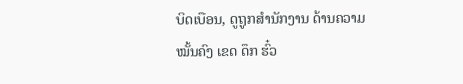ບິດເບືອນ, ດູຖູກສໍານັກງານ ດ້ານຄວາມໝັ້ນຄົງ ເຂດ ດຶກ ຮົ໋ວ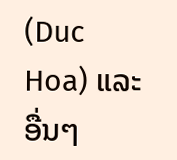(Duc Hoa) ແລະອື່ນໆ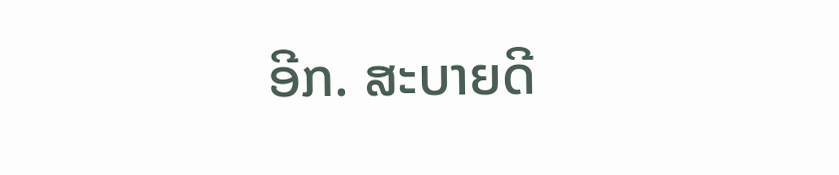ອີກ. ສະບາຍດີ